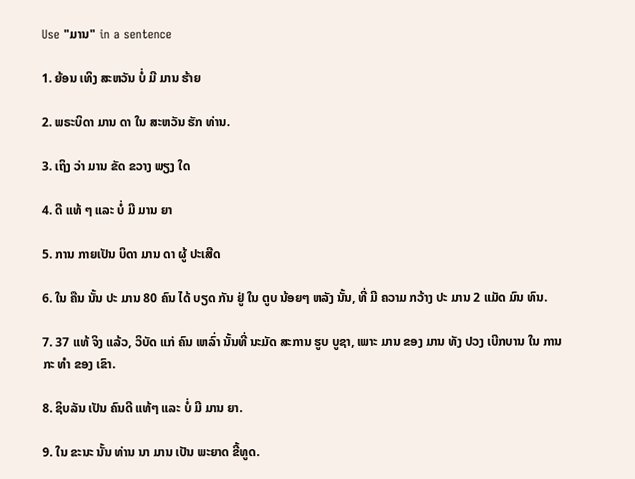Use "ມານ" in a sentence

1. ຍ້ອນ ເທິງ ສະຫວັນ ບໍ່ ມີ ມານ ຮ້າຍ

2. ພຣະບິດາ ມານ ດາ ໃນ ສະຫວັນ ຮັກ ທ່ານ.

3. ເຖິງ ວ່າ ມານ ຂັດ ຂວາງ ພຽງ ໃດ

4. ດີ ແທ້ ໆ ແລະ ບໍ່ ມີ ມານ ຍາ

5. ການ ກາຍເປັນ ບິດາ ມານ ດາ ຜູ້ ປະເສີດ

6. ໃນ ຄືນ ນັ້ນ ປະ ມານ 80 ຄົນ ໄດ້ ບຽດ ກັນ ຢູ່ ໃນ ຕູບ ນ້ອຍໆ ຫລັງ ນັ້ນ, ທີ່ ມີ ຄວາມ ກວ້າງ ປະ ມານ 2 ແມັດ ມົນ ທົນ.

7. 37 ແທ້ ຈິງ ແລ້ວ, ວິບັດ ແກ່ ຄົນ ເຫລົ່າ ນັ້ນທີ່ ນະມັດ ສະການ ຮູບ ບູຊາ, ເພາະ ມານ ຂອງ ມານ ທັງ ປວງ ເບີກບານ ໃນ ການ ກະ ທໍາ ຂອງ ເຂົາ.

8. ຊິບລັນ ເປັນ ຄົນດີ ແທ້ໆ ແລະ ບໍ່ ມີ ມານ ຍາ.

9. ໃນ ຂະນະ ນັ້ນ ທ່ານ ນາ ມານ ເປັນ ພະຍາດ ຂີ້ທູດ.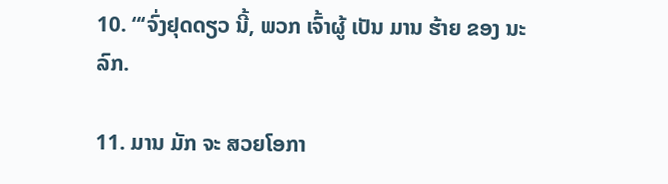10. “‘ຈົ່ງຢຸດດຽວ ນີ້, ພວກ ເຈົ້າຜູ້ ເປັນ ມານ ຮ້າຍ ຂອງ ນະລົກ.

11. ມານ ມັກ ຈະ ສວຍໂອກາ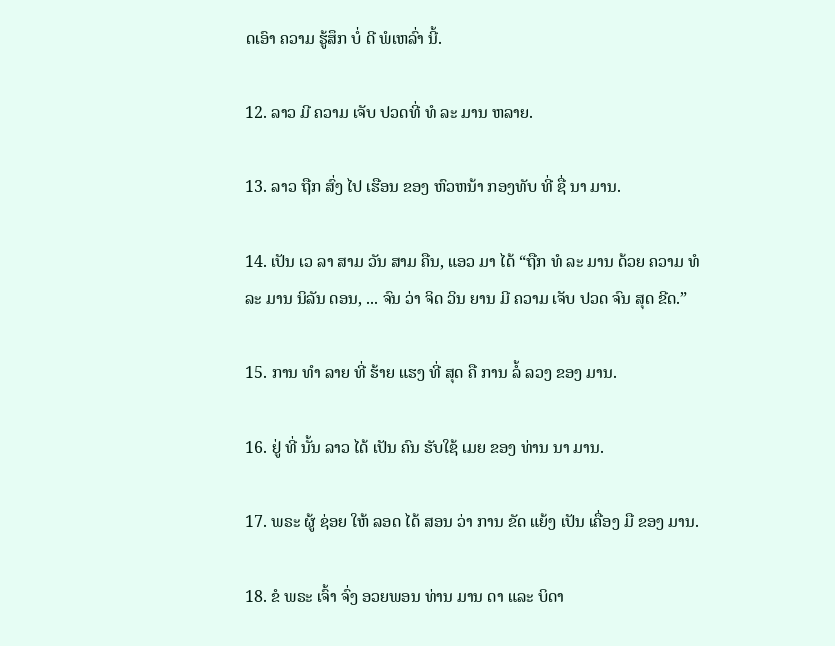ດເອົາ ຄວາມ ຮູ້ສຶກ ບໍ່ ດີ ພໍເຫລົ່າ ນີ້.

12. ລາວ ມີ ຄວາມ ເຈັບ ປວດທີ່ ທໍ ລະ ມານ ຫລາຍ.

13. ລາວ ຖືກ ສົ່ງ ໄປ ເຮືອນ ຂອງ ຫົວຫນ້າ ກອງທັບ ທີ່ ຊື່ ນາ ມານ.

14. ເປັນ ເວ ລາ ສາມ ວັນ ສາມ ຄືນ, ແອວ ມາ ໄດ້ “ຖືກ ທໍ ລະ ມານ ດ້ວຍ ຄວາມ ທໍ ລະ ມານ ນິລັນ ດອນ, ... ຈົນ ວ່າ ຈິດ ວິນ ຍານ ມີ ຄວາມ ເຈັບ ປວດ ຈົນ ສຸດ ຂີດ.”

15. ການ ທໍາ ລາຍ ທີ່ ຮ້າຍ ແຮງ ທີ່ ສຸດ ຄື ການ ລໍ້ ລວງ ຂອງ ມານ.

16. ຢູ່ ທີ່ ນັ້ນ ລາວ ໄດ້ ເປັນ ຄົນ ຮັບໃຊ້ ເມຍ ຂອງ ທ່ານ ນາ ມານ.

17. ພຣະ ຜູ້ ຊ່ອຍ ໃຫ້ ລອດ ໄດ້ ສອນ ວ່າ ການ ຂັດ ແຍ້ງ ເປັນ ເຄື່ອງ ມື ຂອງ ມານ.

18. ຂໍ ພຣະ ເຈົ້າ ຈົ່ງ ອວຍພອນ ທ່ານ ມານ ດາ ແລະ ບິດາ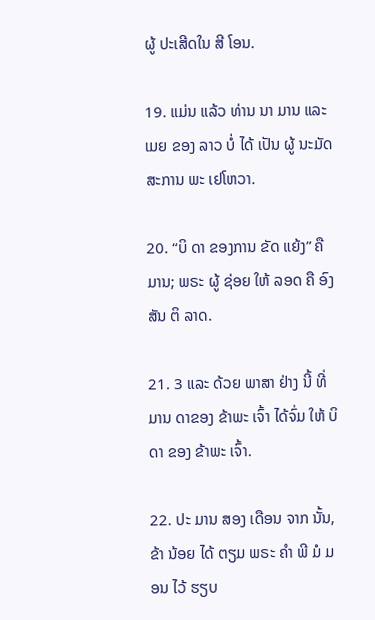ຜູ້ ປະເສີດໃນ ສີ ໂອນ.

19. ແມ່ນ ແລ້ວ ທ່ານ ນາ ມານ ແລະ ເມຍ ຂອງ ລາວ ບໍ່ ໄດ້ ເປັນ ຜູ້ ນະມັດສະການ ພະ ເຢໂຫວາ.

20. “ບິ ດາ ຂອງການ ຂັດ ແຍ້ງ” ຄື ມານ; ພຣະ ຜູ້ ຊ່ອຍ ໃຫ້ ລອດ ຄື ອົງ ສັນ ຕິ ລາດ.

21. 3 ແລະ ດ້ວຍ ພາສາ ຢ່າງ ນີ້ ທີ່ ມານ ດາຂອງ ຂ້າພະ ເຈົ້າ ໄດ້ຈົ່ມ ໃຫ້ ບິດາ ຂອງ ຂ້າພະ ເຈົ້າ.

22. ປະ ມານ ສອງ ເດືອນ ຈາກ ນັ້ນ, ຂ້າ ນ້ອຍ ໄດ້ ຕຽມ ພຣະ ຄໍາ ພີ ມໍ ມອນ ໄວ້ ຮຽບ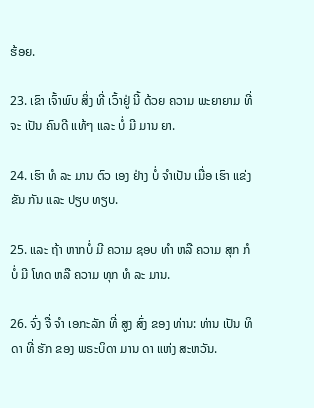ຮ້ອຍ.

23. ເຂົາ ເຈົ້າພົບ ສິ່ງ ທີ່ ເວົ້າຢູ່ ນີ້ ດ້ວຍ ຄວາມ ພະຍາຍາມ ທີ່ ຈະ ເປັນ ຄົນດີ ແທ້ໆ ແລະ ບໍ່ ມີ ມານ ຍາ.

24. ເຮົາ ທໍ ລະ ມານ ຕົວ ເອງ ຢ່າງ ບໍ່ ຈໍາເປັນ ເມື່ອ ເຮົາ ແຂ່ງ ຂັນ ກັນ ແລະ ປຽບ ທຽບ.

25. ແລະ ຖ້າ ຫາກບໍ່ ມີ ຄວາມ ຊອບ ທໍາ ຫລື ຄວາມ ສຸກ ກໍ ບໍ່ ມີ ໂທດ ຫລື ຄວາມ ທຸກ ທໍ ລະ ມານ.

26. ຈົ່ງ ຈື່ ຈໍາ ເອກະລັກ ທີ່ ສູງ ສົ່ງ ຂອງ ທ່ານ: ທ່ານ ເປັນ ທິດາ ທີ່ ຮັກ ຂອງ ພຣະບິດາ ມານ ດາ ແຫ່ງ ສະຫວັນ.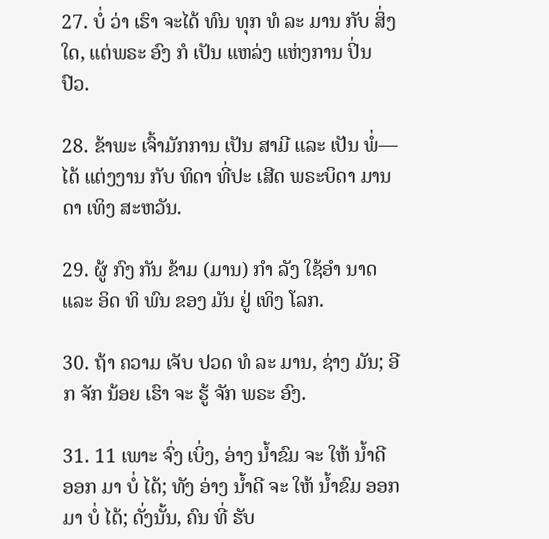27. ບໍ່ ວ່າ ເຮົາ ຈະໄດ້ ທົນ ທຸກ ທໍ ລະ ມານ ກັບ ສິ່ງ ໃດ, ແຕ່ພຣະ ອົງ ກໍ ເປັນ ແຫລ່ງ ແຫ່ງການ ປິ່ນ ປົວ.

28. ຂ້າພະ ເຈົ້າມັກການ ເປັນ ສາມີ ແລະ ເປັນ ພໍ່— ໄດ້ ແຕ່ງງານ ກັບ ທິດາ ທີ່ປະ ເສີດ ພຣະບິດາ ມານ ດາ ເທິງ ສະຫວັນ.

29. ຜູ້ ກົງ ກັນ ຂ້າມ (ມານ) ກໍາ ລັງ ໃຊ້ອໍາ ນາດ ແລະ ອິດ ທິ ພົນ ຂອງ ມັນ ຢູ່ ເທິງ ໂລກ.

30. ຖ້າ ຄວາມ ເຈັບ ປວດ ທໍ ລະ ມານ, ຊ່າງ ມັນ; ອີກ ຈັກ ນ້ອຍ ເຮົາ ຈະ ຮູ້ ຈັກ ພຣະ ອົງ.

31. 11 ເພາະ ຈົ່ງ ເບິ່ງ, ອ່າງ ນ້ຳຂົມ ຈະ ໃຫ້ ນ້ຳດີ ອອກ ມາ ບໍ່ ໄດ້; ທັງ ອ່າງ ນ້ຳດີ ຈະ ໃຫ້ ນ້ຳຂົມ ອອກມາ ບໍ່ ໄດ້; ດັ່ງນັ້ນ, ຄົນ ທີ່ ຮັບ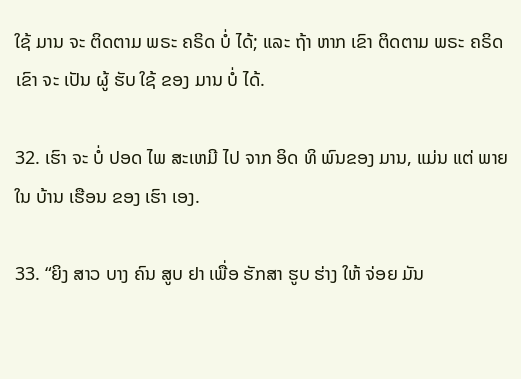ໃຊ້ ມານ ຈະ ຕິດຕາມ ພຣະ ຄຣິດ ບໍ່ ໄດ້; ແລະ ຖ້າ ຫາກ ເຂົາ ຕິດຕາມ ພຣະ ຄຣິດ ເຂົາ ຈະ ເປັນ ຜູ້ ຮັບ ໃຊ້ ຂອງ ມານ ບໍ່ ໄດ້.

32. ເຮົາ ຈະ ບໍ່ ປອດ ໄພ ສະເຫມີ ໄປ ຈາກ ອິດ ທິ ພົນຂອງ ມານ, ແມ່ນ ແຕ່ ພາຍ ໃນ ບ້ານ ເຮືອນ ຂອງ ເຮົາ ເອງ.

33. “ຍິງ ສາວ ບາງ ຄົນ ສູບ ຢາ ເພື່ອ ຮັກສາ ຮູບ ຮ່າງ ໃຫ້ ຈ່ອຍ ມັນ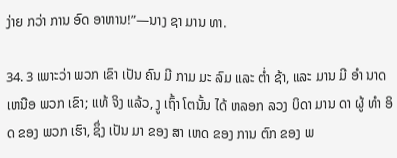ງ່າຍ ກວ່າ ການ ອົດ ອາຫານ!”—ນາງ ຊາ ມານ ທາ.

34. 3 ເພາະວ່າ ພວກ ເຂົາ ເປັນ ຄົນ ມີ ກາມ ມະ ລົມ ແລະ ຕ່ຳ ຊ້າ, ແລະ ມານ ມີ ອໍາ ນາດ ເຫນືອ ພວກ ເຂົາ; ແທ້ ຈິງ ແລ້ວ, ງູ ເຖົ້າ ໂຕນັ້ນ ໄດ້ ຫລອກ ລວງ ບິດາ ມານ ດາ ຜູ້ ທໍາ ອິດ ຂອງ ພວກ ເຮົາ, ຊຶ່ງ ເປັນ ມາ ຂອງ ສາ ເຫດ ຂອງ ການ ຕົກ ຂອງ ພ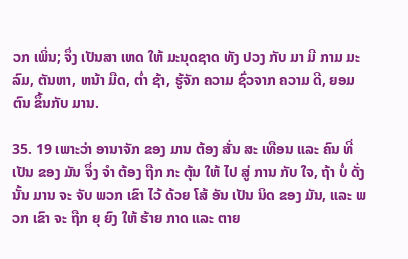ວກ ເພິ່ນ; ຈຶ່ງ ເປັນສາ ເຫດ ໃຫ້ ມະນຸດຊາດ ທັງ ປວງ ກັບ ມາ ມີ ກາມ ມະ ລົມ, ຕັນຫາ, ຫນ້າ ມືດ, ຕ່ຳ ຊ້າ, ຮູ້ຈັກ ຄວາມ ຊົ່ວຈາກ ຄວາມ ດີ, ຍອມ ຕົນ ຂຶ້ນກັບ ມານ.

35. 19 ເພາະວ່າ ອານາຈັກ ຂອງ ມານ ຕ້ອງ ສັ່ນ ສະ ເທືອນ ແລະ ຄົນ ທີ່ ເປັນ ຂອງ ມັນ ຈຶ່ງ ຈໍາ ຕ້ອງ ຖືກ ກະ ຕຸ້ນ ໃຫ້ ໄປ ສູ່ ການ ກັບ ໃຈ, ຖ້າ ບໍ່ ດັ່ງນັ້ນ ມານ ຈະ ຈັບ ພວກ ເຂົາ ໄວ້ ດ້ວຍ ໂສ້ ອັນ ເປັນ ນິດ ຂອງ ມັນ, ແລະ ພວກ ເຂົາ ຈະ ຖືກ ຍຸ ຍົງ ໃຫ້ ຮ້າຍ ກາດ ແລະ ຕາຍ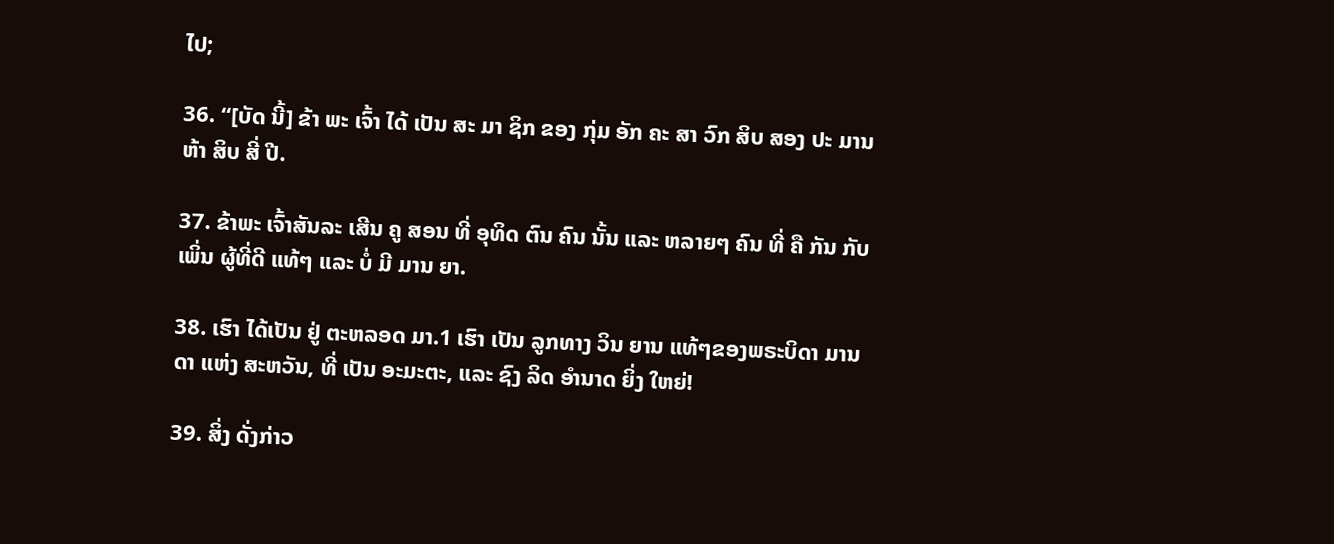ໄປ;

36. “[ບັດ ນີ້] ຂ້າ ພະ ເຈົ້າ ໄດ້ ເປັນ ສະ ມາ ຊິກ ຂອງ ກຸ່ມ ອັກ ຄະ ສາ ວົກ ສິບ ສອງ ປະ ມານ ຫ້າ ສິບ ສີ່ ປີ.

37. ຂ້າພະ ເຈົ້າສັນລະ ເສີນ ຄູ ສອນ ທີ່ ອຸທິດ ຕົນ ຄົນ ນັ້ນ ແລະ ຫລາຍໆ ຄົນ ທີ່ ຄື ກັນ ກັບ ເພິ່ນ ຜູ້ທີ່ດີ ແທ້ໆ ແລະ ບໍ່ ມີ ມານ ຍາ.

38. ເຮົາ ໄດ້ເປັນ ຢູ່ ຕະຫລອດ ມາ.1 ເຮົາ ເປັນ ລູກທາງ ວິນ ຍານ ແທ້ໆຂອງພຣະບິດາ ມານ ດາ ແຫ່ງ ສະຫວັນ, ທີ່ ເປັນ ອະມະຕະ, ແລະ ຊົງ ລິດ ອໍານາດ ຍິ່ງ ໃຫຍ່!

39. ສິ່ງ ດັ່ງກ່າວ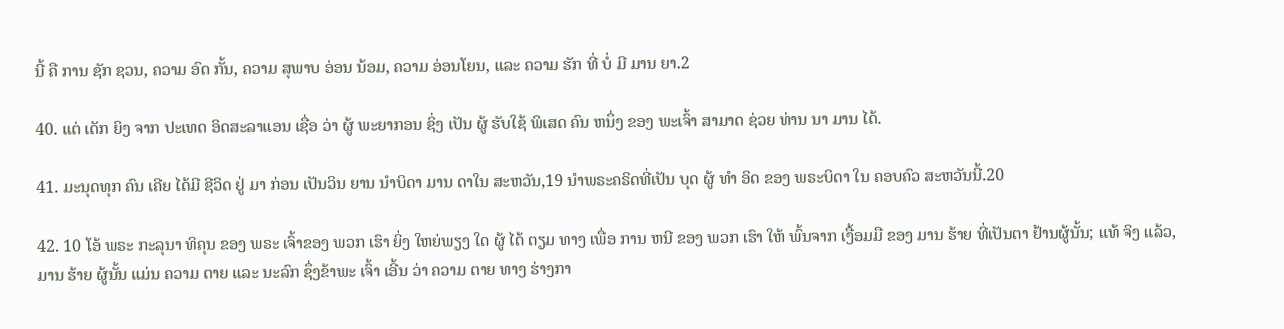ນີ້ ຄື ການ ຊັກ ຊວນ, ຄວາມ ອົດ ກັ້ນ, ຄວາມ ສຸພາບ ອ່ອນ ນ້ອມ, ຄວາມ ອ່ອນໂຍນ, ແລະ ຄວາມ ຮັກ ທີ່ ບໍ່ ມີ ມານ ຍາ.2

40. ແຕ່ ເດັກ ຍິງ ຈາກ ປະເທດ ອິດສະລາແອນ ເຊື່ອ ວ່າ ຜູ້ ພະຍາກອນ ຊິ່ງ ເປັນ ຜູ້ ຮັບໃຊ້ ພິເສດ ຄົນ ຫນຶ່ງ ຂອງ ພະເຈົ້າ ສາມາດ ຊ່ວຍ ທ່ານ ນາ ມານ ໄດ້.

41. ມະນຸດທຸກ ຄົນ ເຄີຍ ໄດ້ມີ ຊີວິດ ຢູ່ ມາ ກ່ອນ ເປັນວິນ ຍານ ນໍາບິດາ ມານ ດາໃນ ສະຫວັນ,19 ນໍາພຣະຄຣິດທີ່ເປັນ ບຸດ ຜູ້ ທໍາ ອິດ ຂອງ ພຣະບິດາ ໃນ ຄອບຄົວ ສະຫວັນນີ້.20

42. 10 ໂອ້ ພຣະ ກະລຸນາ ທິຄຸນ ຂອງ ພຣະ ເຈົ້າຂອງ ພວກ ເຮົາ ຍິ່ງ ໃຫຍ່ພຽງ ໃດ ຜູ້ ໄດ້ ຕຽມ ທາງ ເພື່ອ ການ ຫນີ ຂອງ ພວກ ເຮົາ ໃຫ້ ພົ້ນຈາກ ເງື້ອມມື ຂອງ ມານ ຮ້າຍ ທີ່ເປັນຕາ ຢ້ານຜູ້ນັ້ນ; ແທ້ ຈິງ ແລ້ວ, ມານ ຮ້າຍ ຜູ້ນັ້ນ ແມ່ນ ຄວາມ ຕາຍ ແລະ ນະລົກ ຊຶ່ງຂ້າພະ ເຈົ້າ ເອີ້ນ ວ່າ ຄວາມ ຕາຍ ທາງ ຮ່າງກາ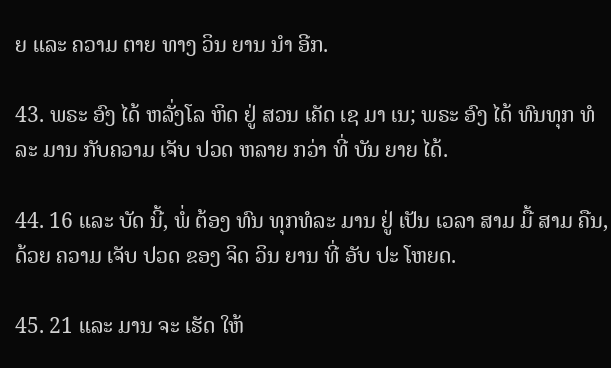ຍ ແລະ ຄວາມ ຕາຍ ທາງ ວິນ ຍານ ນໍາ ອີກ.

43. ພຣະ ອົງ ໄດ້ ຫລັ່ງໂລ ຫິດ ຢູ່ ສວນ ເຄັດ ເຊ ມາ ເນ; ພຣະ ອົງ ໄດ້ ທົນທຸກ ທໍ ລະ ມານ ກັບຄວາມ ເຈັບ ປວດ ຫລາຍ ກວ່າ ທີ່ ບັນ ຍາຍ ໄດ້.

44. 16 ແລະ ບັດ ນີ້, ພໍ່ ຕ້ອງ ທົນ ທຸກທໍລະ ມານ ຢູ່ ເປັນ ເວລາ ສາມ ມື້ ສາມ ຄືນ, ດ້ວຍ ຄວາມ ເຈັບ ປວດ ຂອງ ຈິດ ວິນ ຍານ ທີ່ ອັບ ປະ ໂຫຍດ.

45. 21 ແລະ ມານ ຈະ ເຮັດ ໃຫ້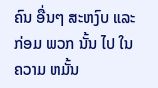ຄົນ ອື່ນໆ ສະຫງົບ ແລະ ກ່ອມ ພວກ ນັ້ນ ໄປ ໃນ ຄວາມ ຫມັ້ນ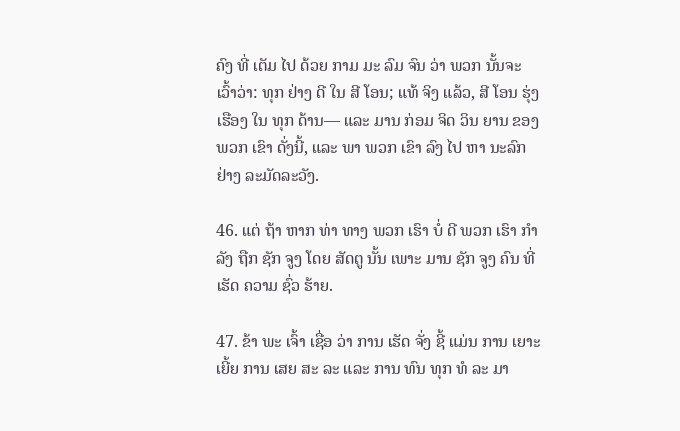ຄົງ ທີ່ ເຕັມ ໄປ ດ້ວຍ ກາມ ມະ ລົມ ຈົນ ວ່າ ພວກ ນັ້ນຈະ ເວົ້າວ່າ: ທຸກ ຢ່າງ ດີ ໃນ ສີ ໂອນ; ແທ້ ຈິງ ແລ້ວ, ສີ ໂອນ ຮຸ່ງ ເຮືອງ ໃນ ທຸກ ດ້ານ— ແລະ ມານ ກ່ອມ ຈິດ ວິນ ຍານ ຂອງ ພວກ ເຂົາ ດັ່ງນີ້, ແລະ ພາ ພວກ ເຂົາ ລົງ ໄປ ຫາ ນະລົກ ຢ່າງ ລະມັດລະວັງ.

46. ແຕ່ ຖ້າ ຫາກ ທ່າ ທາງ ພວກ ເຮົາ ບໍ່ ດີ ພວກ ເຮົາ ກໍາລັງ ຖືກ ຊັກ ຈູງ ໂດຍ ສັດຕູ ນັ້ນ ເພາະ ມານ ຊັກ ຈູງ ຄົນ ທີ່ ເຮັດ ຄວາມ ຊົ່ວ ຮ້າຍ.

47. ຂ້າ ພະ ເຈົ້າ ເຊື່ອ ວ່າ ການ ເຮັດ ຈັ່ງ ຊີ້ ແມ່ນ ການ ເຍາະ ເຍີ້ຍ ການ ເສຍ ສະ ລະ ແລະ ການ ທົນ ທຸກ ທໍ ລະ ມາ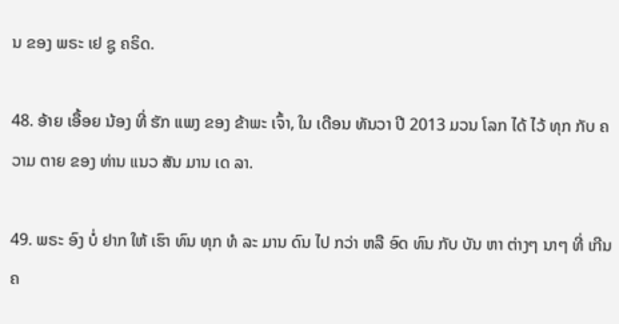ນ ຂອງ ພຣະ ເຢ ຊູ ຄຣິດ.

48. ອ້າຍ ເອື້ອຍ ນ້ອງ ທີ່ ຮັກ ແພງ ຂອງ ຂ້າພະ ເຈົ້າ, ໃນ ເດືອນ ທັນວາ ປີ 2013 ມວນ ໂລກ ໄດ້ ໄວ້ ທຸກ ກັບ ຄວາມ ຕາຍ ຂອງ ທ່ານ ແນວ ສັນ ມານ ເດ ລາ.

49. ພຣະ ອົງ ບໍ່ ຢາກ ໃຫ້ ເຮົາ ທົນ ທຸກ ທໍ ລະ ມານ ດົນ ໄປ ກວ່າ ຫລື ອົດ ທົນ ກັບ ບັນ ຫາ ຕ່າງໆ ນາໆ ທີ່ ເກີນ ຄ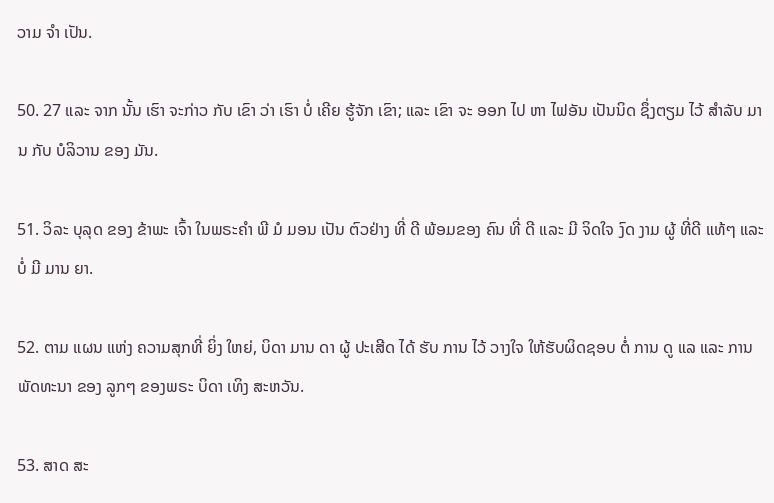ວາມ ຈໍາ ເປັນ.

50. 27 ແລະ ຈາກ ນັ້ນ ເຮົາ ຈະກ່າວ ກັບ ເຂົາ ວ່າ ເຮົາ ບໍ່ ເຄີຍ ຮູ້ຈັກ ເຂົາ; ແລະ ເຂົາ ຈະ ອອກ ໄປ ຫາ ໄຟອັນ ເປັນນິດ ຊຶ່ງຕຽມ ໄວ້ ສໍາລັບ ມານ ກັບ ບໍລິວານ ຂອງ ມັນ.

51. ວິລະ ບຸລຸດ ຂອງ ຂ້າພະ ເຈົ້າ ໃນພຣະຄໍາ ພີ ມໍ ມອນ ເປັນ ຕົວຢ່າງ ທີ່ ດີ ພ້ອມຂອງ ຄົນ ທີ່ ດີ ແລະ ມີ ຈິດໃຈ ງົດ ງາມ ຜູ້ ທີ່ດີ ແທ້ໆ ແລະ ບໍ່ ມີ ມານ ຍາ.

52. ຕາມ ແຜນ ແຫ່ງ ຄວາມສຸກທີ່ ຍິ່ງ ໃຫຍ່, ບິດາ ມານ ດາ ຜູ້ ປະເສີດ ໄດ້ ຮັບ ການ ໄວ້ ວາງໃຈ ໃຫ້ຮັບຜິດຊອບ ຕໍ່ ການ ດູ ແລ ແລະ ການ ພັດທະນາ ຂອງ ລູກໆ ຂອງພຣະ ບິດາ ເທິງ ສະຫວັນ.

53. ສາດ ສະ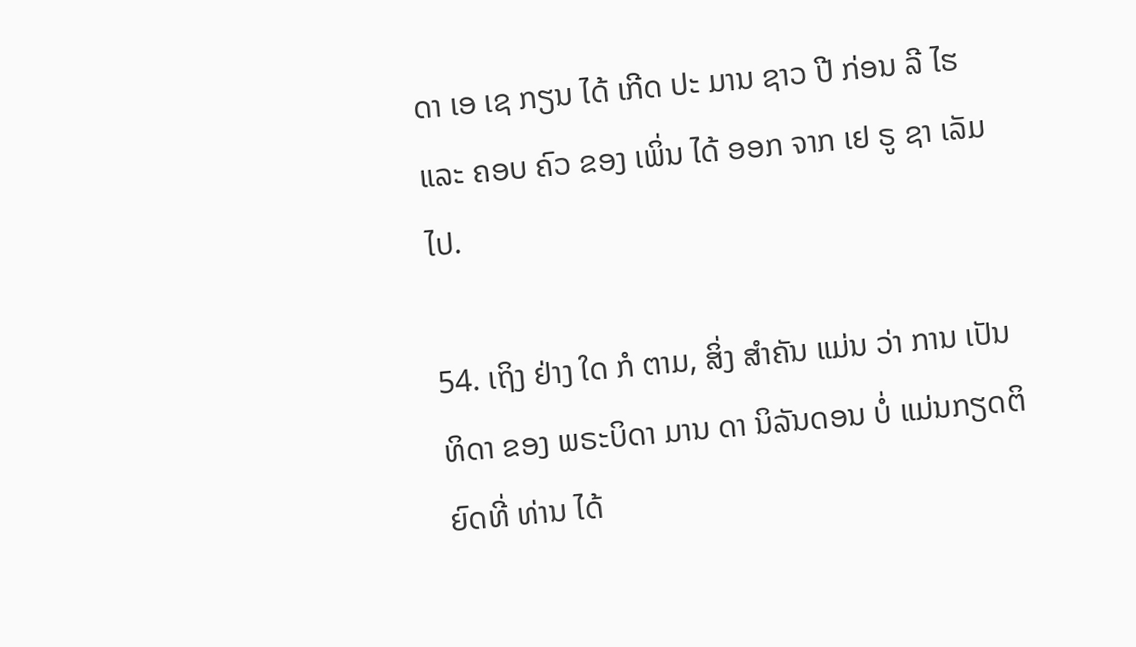ດາ ເອ ເຊ ກຽນ ໄດ້ ເກີດ ປະ ມານ ຊາວ ປີ ກ່ອນ ລີ ໄຮ ແລະ ຄອບ ຄົວ ຂອງ ເພິ່ນ ໄດ້ ອອກ ຈາກ ເຢ ຣູ ຊາ ເລັມ ໄປ.

54. ເຖິງ ຢ່າງ ໃດ ກໍ ຕາມ, ສິ່ງ ສໍາຄັນ ແມ່ນ ວ່າ ການ ເປັນ ທິດາ ຂອງ ພຣະບິດາ ມານ ດາ ນິລັນດອນ ບໍ່ ແມ່ນກຽດຕິຍົດທີ່ ທ່ານ ໄດ້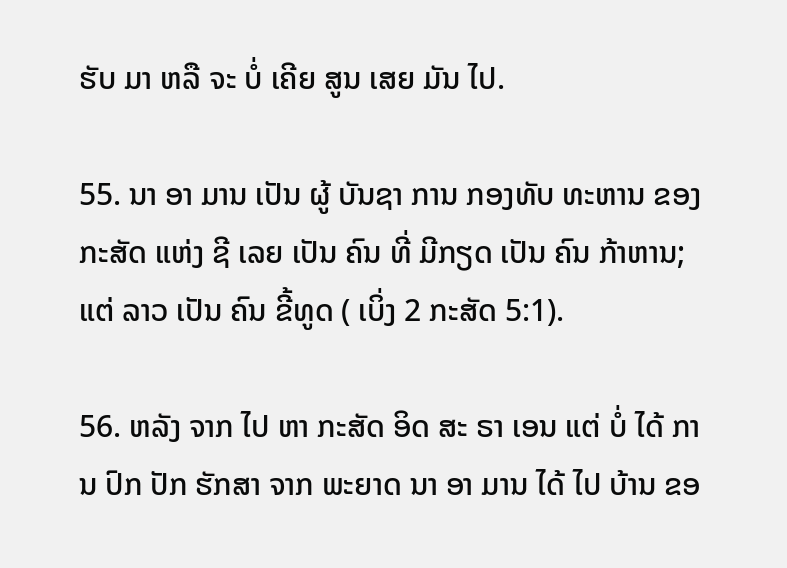ຮັບ ມາ ຫລື ຈະ ບໍ່ ເຄີຍ ສູນ ເສຍ ມັນ ໄປ.

55. ນາ ອາ ມານ ເປັນ ຜູ້ ບັນຊາ ການ ກອງທັບ ທະຫານ ຂອງ ກະສັດ ແຫ່ງ ຊີ ເລຍ ເປັນ ຄົນ ທີ່ ມີກຽດ ເປັນ ຄົນ ກ້າຫານ; ແຕ່ ລາວ ເປັນ ຄົນ ຂີ້ທູດ ( ເບິ່ງ 2 ກະສັດ 5:1).

56. ຫລັງ ຈາກ ໄປ ຫາ ກະສັດ ອິດ ສະ ຣາ ເອນ ແຕ່ ບໍ່ ໄດ້ ການ ປົກ ປັກ ຮັກສາ ຈາກ ພະຍາດ ນາ ອາ ມານ ໄດ້ ໄປ ບ້ານ ຂອ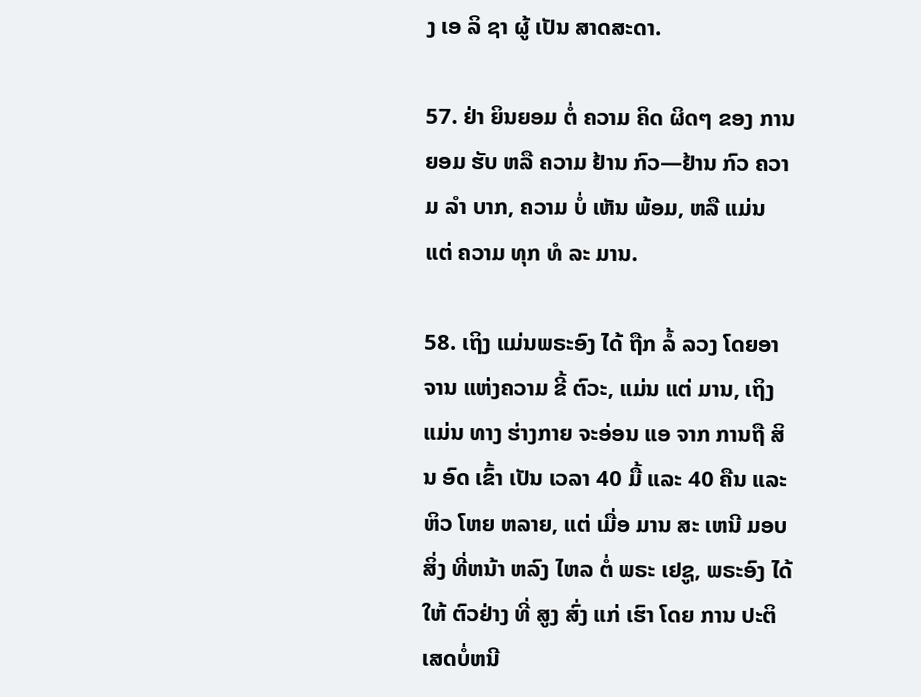ງ ເອ ລິ ຊາ ຜູ້ ເປັນ ສາດສະດາ.

57. ຢ່າ ຍິນຍອມ ຕໍ່ ຄວາມ ຄິດ ຜິດໆ ຂອງ ການ ຍອມ ຮັບ ຫລື ຄວາມ ຢ້ານ ກົວ—ຢ້ານ ກົວ ຄວາມ ລໍາ ບາກ, ຄວາມ ບໍ່ ເຫັນ ພ້ອມ, ຫລື ແມ່ນ ແຕ່ ຄວາມ ທຸກ ທໍ ລະ ມານ.

58. ເຖິງ ແມ່ນພຣະອົງ ໄດ້ ຖືກ ລໍ້ ລວງ ໂດຍອາຈານ ແຫ່ງຄວາມ ຂີ້ ຕົວະ, ແມ່ນ ແຕ່ ມານ, ເຖິງ ແມ່ນ ທາງ ຮ່າງກາຍ ຈະອ່ອນ ແອ ຈາກ ການຖື ສິນ ອົດ ເຂົ້າ ເປັນ ເວລາ 40 ມື້ ແລະ 40 ຄືນ ແລະ ຫິວ ໂຫຍ ຫລາຍ, ແຕ່ ເມື່ອ ມານ ສະ ເຫນີ ມອບ ສິ່ງ ທີ່ຫນ້າ ຫລົງ ໄຫລ ຕໍ່ ພຣະ ເຢຊູ, ພຣະອົງ ໄດ້ ໃຫ້ ຕົວຢ່າງ ທີ່ ສູງ ສົ່ງ ແກ່ ເຮົາ ໂດຍ ການ ປະຕິ ເສດບໍ່ຫນີ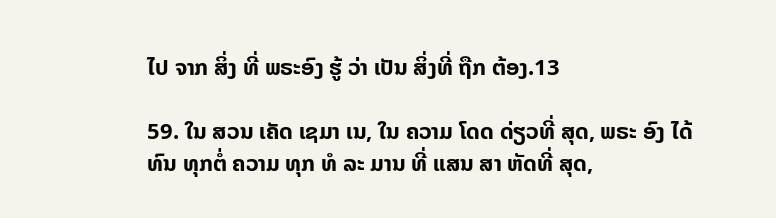ໄປ ຈາກ ສິ່ງ ທີ່ ພຣະອົງ ຮູ້ ວ່າ ເປັນ ສິ່ງທີ່ ຖືກ ຕ້ອງ.13

59. ໃນ ສວນ ເຄັດ ເຊມາ ເນ, ໃນ ຄວາມ ໂດດ ດ່ຽວທີ່ ສຸດ, ພຣະ ອົງ ໄດ້ ທົນ ທຸກຕໍ່ ຄວາມ ທຸກ ທໍ ລະ ມານ ທີ່ ແສນ ສາ ຫັດທີ່ ສຸດ,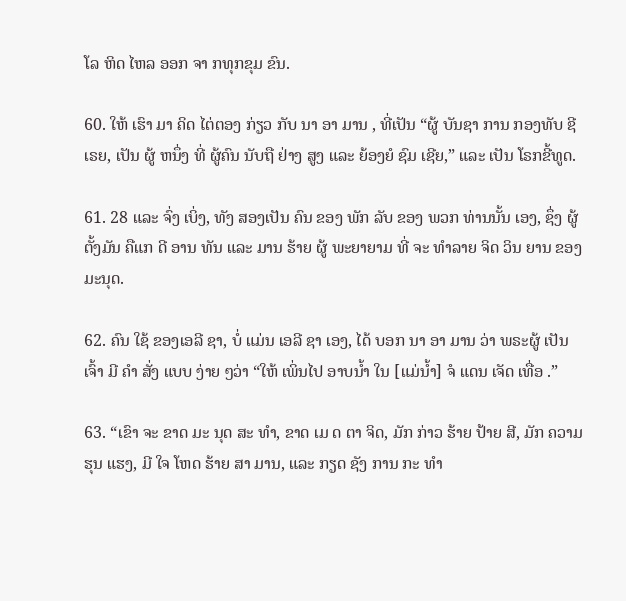ໂລ ຫິດ ໄຫລ ອອກ ຈາ ກທຸກຂຸມ ຂົນ.

60. ໃຫ້ ເຮົາ ມາ ຄິດ ໄຕ່ຕອງ ກ່ຽວ ກັບ ນາ ອາ ມານ , ທີ່ເປັນ “ຜູ້ ບັນຊາ ການ ກອງທັບ ຊີ ເຣຍ, ເປັນ ຜູ້ ຫນຶ່ງ ທີ່ ຜູ້ຄົນ ນັບຖື ຢ່າງ ສູງ ແລະ ຍ້ອງຍໍ ຊົມ ເຊີຍ,” ແລະ ເປັນ ໂຣກຂີ້ທູດ.

61. 28 ແລະ ຈົ່ງ ເບິ່ງ, ທັງ ສອງເປັນ ຄົນ ຂອງ ພັກ ລັບ ຂອງ ພວກ ທ່ານນັ້ນ ເອງ, ຊຶ່ງ ຜູ້ຕັ້ງມັນ ຄືແກ ດີ ອານ ທັນ ແລະ ມານ ຮ້າຍ ຜູ້ ພະຍາຍາມ ທີ່ ຈະ ທໍາລາຍ ຈິດ ວິນ ຍານ ຂອງ ມະນຸດ.

62. ຄົນ ໃຊ້ ຂອງເອລີ ຊາ, ບໍ່ ແມ່ນ ເອລີ ຊາ ເອງ, ໄດ້ ບອກ ນາ ອາ ມານ ວ່າ ພຣະຜູ້ ເປັນ ເຈົ້າ ມີ ຄໍາ ສັ່ງ ແບບ ງ່າຍ ໆວ່າ “ໃຫ້ ເພິ່ນໄປ ອາບນ້ຳ ໃນ [ແມ່ນ້ຳ] ຈໍ ແດນ ເຈັດ ເທື່ອ .”

63. “ເຂົາ ຈະ ຂາດ ມະ ນຸດ ສະ ທໍາ, ຂາດ ເມ ດ ຕາ ຈິດ, ມັກ ກ່າວ ຮ້າຍ ປ້າຍ ສີ, ມັກ ຄວາມ ຮຸນ ແຮງ, ມີ ໃຈ ໂຫດ ຮ້າຍ ສາ ມານ, ແລະ ກຽດ ຊັງ ການ ກະ ທໍາ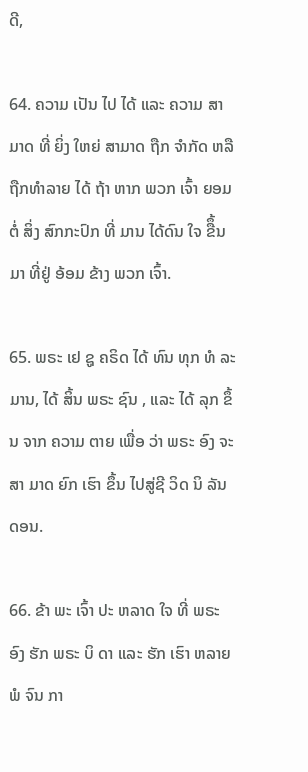ດີ,

64. ຄວາມ ເປັນ ໄປ ໄດ້ ແລະ ຄວາມ ສາມາດ ທີ່ ຍິ່ງ ໃຫຍ່ ສາມາດ ຖືກ ຈໍາກັດ ຫລື ຖືກທໍາລາຍ ໄດ້ ຖ້າ ຫາກ ພວກ ເຈົ້າ ຍອມ ຕໍ່ ສິ່ງ ສົກກະປົກ ທີ່ ມານ ໄດ້ດົນ ໃຈ ຂືຶ້ນ ມາ ທີ່ຢູ່ ອ້ອມ ຂ້າງ ພວກ ເຈົ້າ.

65. ພຣະ ເຢ ຊູ ຄຣິດ ໄດ້ ທົນ ທຸກ ທໍ ລະ ມານ, ໄດ້ ສິ້ນ ພຣະ ຊົນ , ແລະ ໄດ້ ລຸກ ຂຶ້ນ ຈາກ ຄວາມ ຕາຍ ເພື່ອ ວ່າ ພຣະ ອົງ ຈະ ສາ ມາດ ຍົກ ເຮົາ ຂຶ້ນ ໄປສູ່ຊີ ວິດ ນິ ລັນ ດອນ.

66. ຂ້າ ພະ ເຈົ້າ ປະ ຫລາດ ໃຈ ທີ່ ພຣະ ອົງ ຮັກ ພຣະ ບິ ດາ ແລະ ຮັກ ເຮົາ ຫລາຍ ພໍ ຈົນ ກາ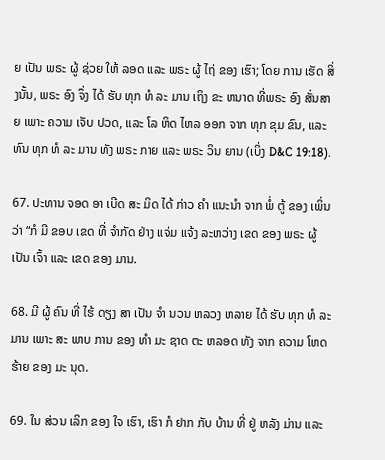ຍ ເປັນ ພຣະ ຜູ້ ຊ່ວຍ ໃຫ້ ລອດ ແລະ ພຣະ ຜູ້ ໄຖ່ ຂອງ ເຮົາ; ໂດຍ ການ ເຮັດ ສິ່ງນັ້ນ, ພຣະ ອົງ ຈຶ່ງ ໄດ້ ຮັບ ທຸກ ທໍ ລະ ມານ ເຖິງ ຂະ ຫນາດ ທີ່ພຣະ ອົງ ສັ່ນສາຍ ເພາະ ຄວາມ ເຈັບ ປວດ, ແລະ ໂລ ຫິດ ໄຫລ ອອກ ຈາກ ທຸກ ຂຸມ ຂົນ, ແລະ ທົນ ທຸກ ທໍ ລະ ມານ ທັງ ພຣະ ກາຍ ແລະ ພຣະ ວິນ ຍານ (ເບິ່ງ D&C 19:18).

67. ປະທານ ຈອດ ອາ ເບີດ ສະ ມິດ ໄດ້ ກ່າວ ຄໍາ ແນະນໍາ ຈາກ ພໍ່ ຕູ້ ຂອງ ເພິ່ນ ວ່າ “ກໍ ມີ ຂອບ ເຂດ ທີ່ ຈໍາກັດ ຢ່າງ ແຈ່ມ ແຈ້ງ ລະຫວ່າງ ເຂດ ຂອງ ພຣະ ຜູ້ ເປັນ ເຈົ້າ ແລະ ເຂດ ຂອງ ມານ.

68. ມີ ຜູ້ ຄົນ ທີ່ ໄຮ້ ດຽງ ສາ ເປັນ ຈໍາ ນວນ ຫລວງ ຫລາຍ ໄດ້ ຮັບ ທຸກ ທໍ ລະ ມານ ເພາະ ສະ ພາບ ການ ຂອງ ທໍາ ມະ ຊາດ ຕະ ຫລອດ ທັງ ຈາກ ຄວາມ ໂຫດ ຮ້າຍ ຂອງ ມະ ນຸດ.

69. ໃນ ສ່ວນ ເລິກ ຂອງ ໃຈ ເຮົາ, ເຮົາ ກໍ ຢາກ ກັບ ບ້ານ ທີ່ ຢູ່ ຫລັງ ມ່ານ ແລະ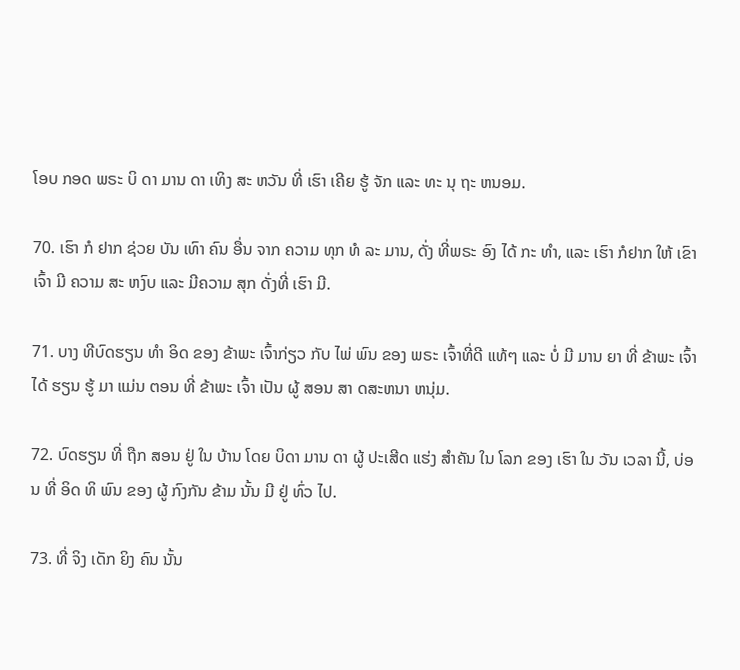ໂອບ ກອດ ພຣະ ບິ ດາ ມານ ດາ ເທິງ ສະ ຫວັນ ທີ່ ເຮົາ ເຄີຍ ຮູ້ ຈັກ ແລະ ທະ ນຸ ຖະ ຫນອມ.

70. ເຮົາ ກໍ ຢາກ ຊ່ວຍ ບັນ ເທົາ ຄົນ ອື່ນ ຈາກ ຄວາມ ທຸກ ທໍ ລະ ມານ, ດັ່ງ ທີ່ພຣະ ອົງ ໄດ້ ກະ ທໍາ, ແລະ ເຮົາ ກໍຢາກ ໃຫ້ ເຂົາ ເຈົ້າ ມີ ຄວາມ ສະ ຫງົບ ແລະ ມີຄວາມ ສຸກ ດັ່ງທີ່ ເຮົາ ມີ.

71. ບາງ ທີບົດຮຽນ ທໍາ ອິດ ຂອງ ຂ້າພະ ເຈົ້າກ່ຽວ ກັບ ໄພ່ ພົນ ຂອງ ພຣະ ເຈົ້າທີ່ດີ ແທ້ໆ ແລະ ບໍ່ ມີ ມານ ຍາ ທີ່ ຂ້າພະ ເຈົ້າ ໄດ້ ຮຽນ ຮູ້ ມາ ແມ່ນ ຕອນ ທີ່ ຂ້າພະ ເຈົ້າ ເປັນ ຜູ້ ສອນ ສາ ດສະຫນາ ຫນຸ່ມ.

72. ບົດຮຽນ ທີ່ ຖືກ ສອນ ຢູ່ ໃນ ບ້ານ ໂດຍ ບິດາ ມານ ດາ ຜູ້ ປະເສີດ ແຮ່ງ ສໍາຄັນ ໃນ ໂລກ ຂອງ ເຮົາ ໃນ ວັນ ເວລາ ນີ້, ບ່ອນ ທີ່ ອິດ ທິ ພົນ ຂອງ ຜູ້ ກົງກັນ ຂ້າມ ນັ້ນ ມີ ຢູ່ ທົ່ວ ໄປ.

73. ທີ່ ຈິງ ເດັກ ຍິງ ຄົນ ນັ້ນ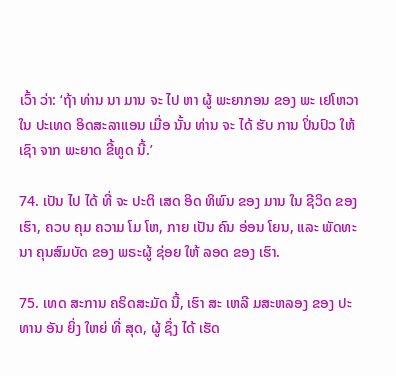ເວົ້າ ວ່າ: ‘ຖ້າ ທ່ານ ນາ ມານ ຈະ ໄປ ຫາ ຜູ້ ພະຍາກອນ ຂອງ ພະ ເຢໂຫວາ ໃນ ປະເທດ ອິດສະລາແອນ ເມື່ອ ນັ້ນ ທ່ານ ຈະ ໄດ້ ຮັບ ການ ປິ່ນປົວ ໃຫ້ ເຊົາ ຈາກ ພະຍາດ ຂີ້ທູດ ນີ້.’

74. ເປັນ ໄປ ໄດ້ ທີ່ ຈະ ປະຕິ ເສດ ອິດ ທິພົນ ຂອງ ມານ ໃນ ຊີວິດ ຂອງ ເຮົາ, ຄວບ ຄຸມ ຄວາມ ໂມ ໂຫ, ກາຍ ເປັນ ຄົນ ອ່ອນ ໂຍນ, ແລະ ພັດທະນາ ຄຸນສົມບັດ ຂອງ ພຣະຜູ້ ຊ່ອຍ ໃຫ້ ລອດ ຂອງ ເຮົາ.

75. ເທດ ສະການ ຄຣິດສະມັດ ນີ້, ເຮົາ ສະ ເຫລີ ມສະຫລອງ ຂອງ ປະທານ ອັນ ຍິ່ງ ໃຫຍ່ ທີ່ ສຸດ, ຜູ້ ຊຶ່ງ ໄດ້ ເຮັດ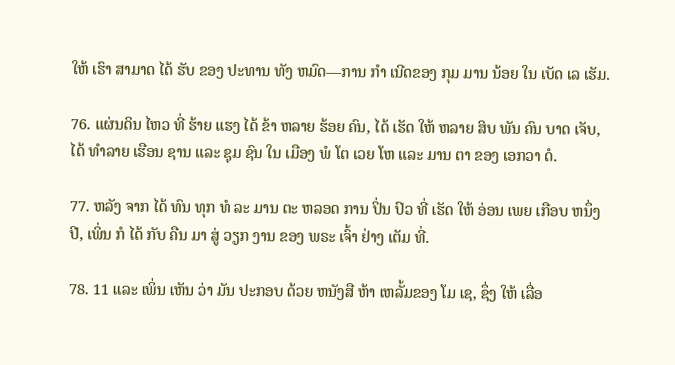ໃຫ້ ເຮົາ ສາມາດ ໄດ້ ຮັບ ຂອງ ປະທານ ທັງ ຫມົດ—ການ ກໍາ ເນີດຂອງ ກຸມ ມານ ນ້ອຍ ໃນ ເບັດ ເລ ເຮັມ.

76. ແຜ່ນດິນ ໄຫວ ທີ່ ຮ້າຍ ແຮງ ໄດ້ ຂ້າ ຫລາຍ ຮ້ອຍ ຄົນ, ໄດ້ ເຮັດ ໃຫ້ ຫລາຍ ສິບ ພັນ ຄົນ ບາດ ເຈັບ, ໄດ້ ທໍາລາຍ ເຮືອນ ຊານ ແລະ ຊຸມ ຊົນ ໃນ ເມືອງ ພໍ ໂຕ ເວຍ ໂຫ ແລະ ມານ ຕາ ຂອງ ເອກວາ ດໍ.

77. ຫລັງ ຈາກ ໄດ້ ທົນ ທຸກ ທໍ ລະ ມານ ຕະ ຫລອດ ການ ປິ່ນ ປົວ ທີ່ ເຮັດ ໃຫ້ ອ່ອນ ເພຍ ເກືອບ ຫນຶ່ງ ປີ, ເພິ່ນ ກໍ ໄດ້ ກັບ ຄືນ ມາ ສູ່ ວຽກ ງານ ຂອງ ພຣະ ເຈົ້າ ຢ່າງ ເຕັມ ທີ່.

78. 11 ແລະ ເພິ່ນ ເຫັນ ວ່າ ມັນ ປະກອບ ດ້ວຍ ຫນັງສື ຫ້າ ເຫລັ້ມຂອງ ໂມ ເຊ, ຊຶ່ງ ໃຫ້ ເລື່ອ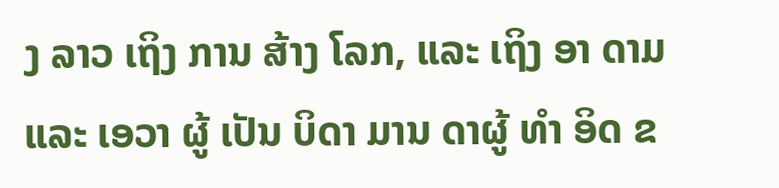ງ ລາວ ເຖິງ ການ ສ້າງ ໂລກ, ແລະ ເຖິງ ອາ ດາມ ແລະ ເອວາ ຜູ້ ເປັນ ບິດາ ມານ ດາຜູ້ ທໍາ ອິດ ຂ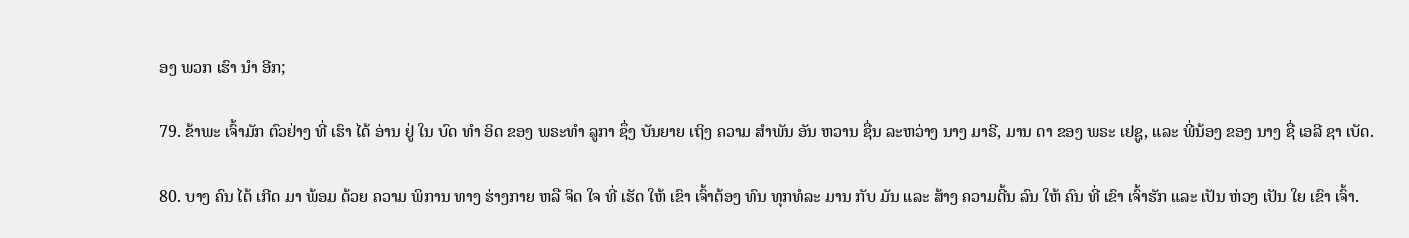ອງ ພວກ ເຮົາ ນໍາ ອີກ;

79. ຂ້າພະ ເຈົ້າມັກ ຕົວຢ່າງ ທີ່ ເຮົາ ໄດ້ ອ່ານ ຢູ່ ໃນ ບົດ ທໍາ ອິດ ຂອງ ພຣະທໍາ ລູກາ ຊຶ່ງ ບັນຍາຍ ເຖິງ ຄວາມ ສໍາພັນ ອັນ ຫວານ ຊື່ນ ລະຫວ່າງ ນາງ ມາຣີ, ມານ ດາ ຂອງ ພຣະ ເຢຊູ, ແລະ ພີ່ນ້ອງ ຂອງ ນາງ ຊື່ ເອລີ ຊາ ເບັດ.

80. ບາງ ຄົນ ໄດ້ ເກີດ ມາ ພ້ອມ ດ້ວຍ ຄວາມ ພິການ ທາງ ຮ່າງກາຍ ຫລື ຈິດ ໃຈ ທີ່ ເຮັດ ໃຫ້ ເຂົາ ເຈົ້າຕ້ອງ ທົນ ທຸກທໍລະ ມານ ກັບ ມັນ ແລະ ສ້າງ ຄວາມດີ້ນ ລົນ ໃຫ້ ຄົນ ທີ່ ເຂົາ ເຈົ້າຮັກ ແລະ ເປັນ ຫ່ວງ ເປັນ ໃຍ ເຂົາ ເຈົ້າ.